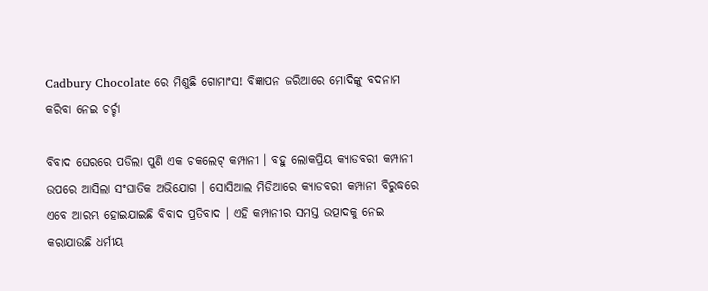Cadbury Chocolate ରେ ମିଶୁଛି ଗୋମାଂସ! ବିଜ୍ଞାପନ ଜରିଆରେ ମୋଦିଙ୍କୁ ବଦନାମ କରିବା ନେଇ ଚର୍ଚ୍ଚା

ବିବାଦ ଘେରରେ ପଡିଲା ପୁଣି ଏକ ଚକଲେଟ୍ କମ୍ପାନୀ । ବହୁ ଲୋକପ୍ରିୟ କ୍ୟାଡବରୀ କମ୍ପାନୀ ଉପରେ ଆସିଲା ସଂଘାତିକ ଅଭିଯୋଗ । ସୋସିଆଲ ମିଡିଆରେ କ୍ୟାଡବରୀ କମ୍ପାନୀ ବିରୁଦ୍ଧରେ ଏବେ ଆରମ୍ଭ ହୋଇଯାଇଛି ବିବାଦ ପ୍ରତିବାଦ । ଏହି କମ୍ପାନୀର ସମସ୍ତ ଉତ୍ପାଦକୁ ନେଇ କରାଯାଉଛି ଧର୍ମୀୟ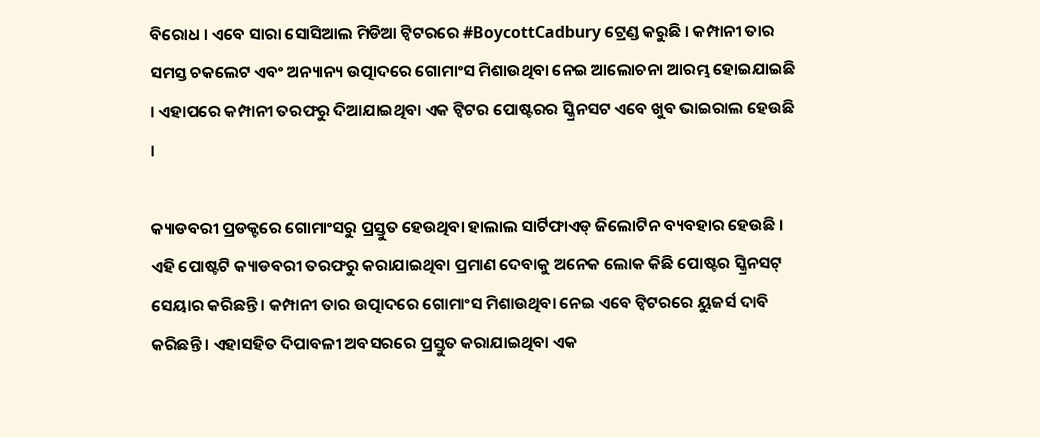ବିରୋଧ । ଏବେ ସାରା ସୋସିଆଲ ମିଡିଆ ଟ୍ୱିଟରରେ #BoycottCadbury ଟ୍ରେଣ୍ଡ କରୁଛି । କମ୍ପାନୀ ତାର ସମସ୍ତ ଚକଲେଟ ଏବଂ ଅନ୍ୟାନ୍ୟ ଉତ୍ପାଦରେ ଗୋମାଂସ ମିଶାଉଥିବା ନେଇ ଆଲୋଚନା ଆରମ୍ଭ ହୋଇଯାଇଛି । ଏହାପରେ କମ୍ପାନୀ ତରଫରୁ ଦିଆଯାଇଥିବା ଏକ ଟ୍ୱିଟର ପୋଷ୍ଟରର ସ୍କ୍ରିନସଟ ଏବେ ଖୁବ ଭାଇରାଲ ହେଉଛି ।

କ୍ୟାଡବରୀ ପ୍ରଡକ୍ଟରେ ଗୋମାଂସରୁ ପ୍ରସ୍ତୁତ ହେଉଥିବା ହାଲାଲ ସାର୍ଟିଫାଏଡ୍ ଜିଲୋଟିନ ବ୍ୟବହାର ହେଉଛି । ଏହି ପୋଷ୍ଟଟି କ୍ୟାଡବରୀ ତରଫରୁ କରାଯାଇଥିବା ପ୍ରମାଣ ଦେବାକୁ ଅନେକ ଲୋକ କିଛି ପୋଷ୍ଟର ସ୍କ୍ରିନସଟ୍ ସେୟାର କରିଛନ୍ତି । କମ୍ପାନୀ ତାର ଉତ୍ପାଦରେ ଗୋମାଂସ ମିଶାଉଥିବା ନେଇ ଏବେ ଟ୍ୱିଟରରେ ୟୁଜର୍ସ ଦାବି କରିଛନ୍ତି । ଏହାସହିତ ଦିପାବଳୀ ଅବସରରେ ପ୍ରସ୍ତୁତ କରାଯାଇଥିବା ଏକ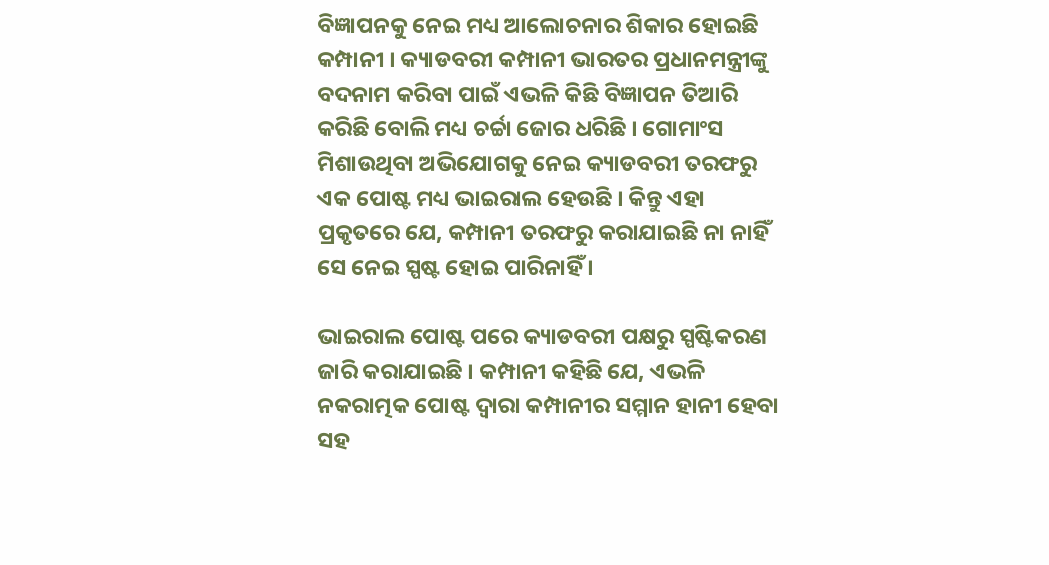ବିଜ୍ଞାପନକୁ ନେଇ ମଧ୍ୟ ଆଲୋଚନାର ଶିକାର ହୋଇଛି କମ୍ପାନୀ । କ୍ୟାଡବରୀ କମ୍ପାନୀ ଭାରତର ପ୍ରଧାନମନ୍ତ୍ରୀଙ୍କୁ ବଦନାମ କରିବା ପାଇଁ ଏଭଳି କିଛି ବିଜ୍ଞାପନ ତିଆରି କରିଛି ବୋଲି ମଧ୍ୟ ଚର୍ଚ୍ଚା ଜୋର ଧରିଛି । ଗୋମାଂସ ମିଶାଉଥିବା ଅଭିଯୋଗକୁ ନେଇ କ୍ୟାଡବରୀ ତରଫରୁ ଏକ ପୋଷ୍ଟ ମଧ୍ୟ ଭାଇରାଲ ହେଉଛି । କିନ୍ତୁ ଏହା ପ୍ରକୃତରେ ଯେ, କମ୍ପାନୀ ତରଫରୁ କରାଯାଇଛି ନା ନାହିଁ ସେ ନେଇ ସ୍ପଷ୍ଟ ହୋଇ ପାରିନାହିଁ ।

ଭାଇରାଲ ପୋଷ୍ଟ ପରେ କ୍ୟାଡବରୀ ପକ୍ଷରୁ ସ୍ପଷ୍ଟିକରଣ ଜାରି କରାଯାଇଛି । କମ୍ପାନୀ କହିଛି ଯେ, ଏଭଳି ନକରାତ୍ମକ ପୋଷ୍ଟ ଦ୍ୱାରା କମ୍ପାନୀର ସମ୍ମାନ ହାନୀ ହେବା ସହ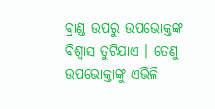ବ୍ରାଣ୍ଡ ଉପରୁ ଉପଭୋକ୍ତଙ୍କ ବିଶ୍ୱାସ ତୁଟିଯାଏ । ତେଣୁ ଉପଭୋକ୍ତାଙ୍କୁ ଏଭିଳି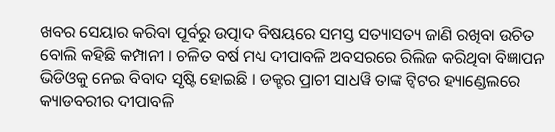ଖବର ସେୟାର କରିବା ପୂର୍ବରୁ ଉତ୍ପାଦ ବିଷୟରେ ସମସ୍ତ ସତ୍ୟାସତ୍ୟ ଜାଣି ରଖିବା ଉଚିତ ବୋଲି କହିଛି କମ୍ପାନୀ । ଚଳିତ ବର୍ଷ ମଧ୍ୟ ଦୀପାବଳି ଅବସରରେ ରିଲିଜ କରିଥିବା ବିଜ୍ଞାପନ ଭିଡିଓକୁ ନେଇ ବିବାଦ ସୃଷ୍ଟି ହୋଇଛି । ଡକ୍ଟର ପ୍ରାଚୀ ସାଧୱି ତାଙ୍କ ଟ୍ୱିଟର ହ୍ୟାଣ୍ଡେଲରେ କ୍ୟାଡବରୀର ଦୀପାବଳି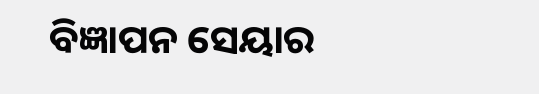ବିଜ୍ଞାପନ ସେୟାର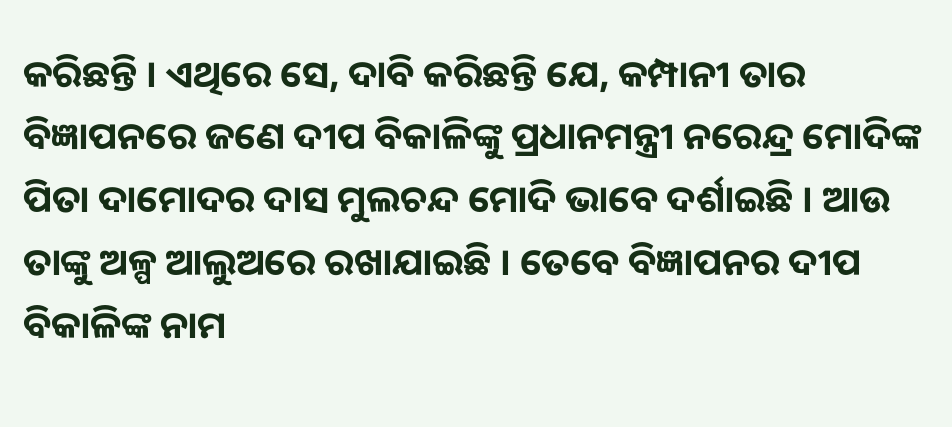କରିଛନ୍ତି । ଏଥିରେ ସେ, ଦାବି କରିଛନ୍ତି ଯେ, କମ୍ପାନୀ ତାର ବିଜ୍ଞାପନରେ ଜଣେ ଦୀପ ବିକାଳିଙ୍କୁ ପ୍ରଧାନମନ୍ତ୍ରୀ ନରେନ୍ଦ୍ର ମୋଦିଙ୍କ ପିତା ଦାମୋଦର ଦାସ ମୁଲଚନ୍ଦ ମୋଦି ଭାବେ ଦର୍ଶାଇଛି । ଆଉ ତାଙ୍କୁ ଅଳ୍ପ ଆଲୁଅରେ ରଖାଯାଇଛି । ତେବେ ବିଜ୍ଞାପନର ଦୀପ ବିକାଳିଙ୍କ ନାମ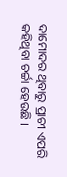ଦାମୋଦର ଥିବାରୁ ପ୍ରାଚୀ ଏପରି କହିଥିବା ଚର୍ଚ୍ଚା ହେଉଛି ।